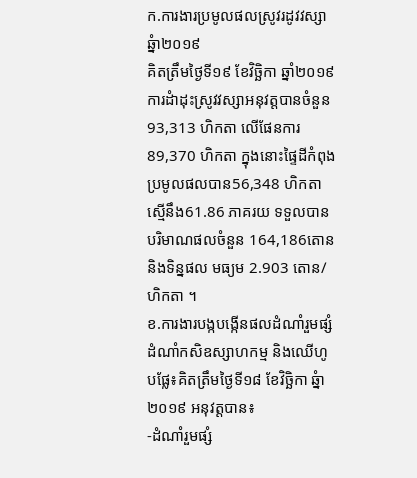ក.ការងារប្រមូលផលស្រូវរដូវវស្សា ឆ្នំា២០១៩
គិតត្រឹមថ្ងៃទី១៩ ខែវិច្ឆិកា ឆ្នាំ២០១៩ ការដំាដុះស្រូវវស្សាអនុវត្តបានចំនួន 93,313 ហិកតា លើផែនការ 89,370 ហិកតា ក្នុងនោះផ្ទៃដីកំពុងប្រមូលផលបាន56,348 ហិកតា ស្មើនឹង61.86 ភាគរយ ទទួលបានបរិមាណផលចំនួន 164,186តោន និងទិន្នផល មធ្យម 2.903 តោន/ហិកតា ។
ខ.ការងារបង្កបង្កើនផលដំណាំរួមផ្សំ ដំណាំកសិឧស្សាហកម្ម និងឈើហូបផ្លែ៖គិតត្រឹមថ្ងៃទី១៨ ខែវិច្ឆិកា ឆ្នំា២០១៩ អនុវត្តបាន៖
-ដំណាំរួមផ្សំ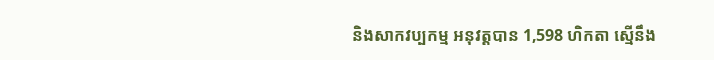និងសាកវប្បកម្ម អនុវត្តបាន 1,598 ហិកតា ស្មើនឹង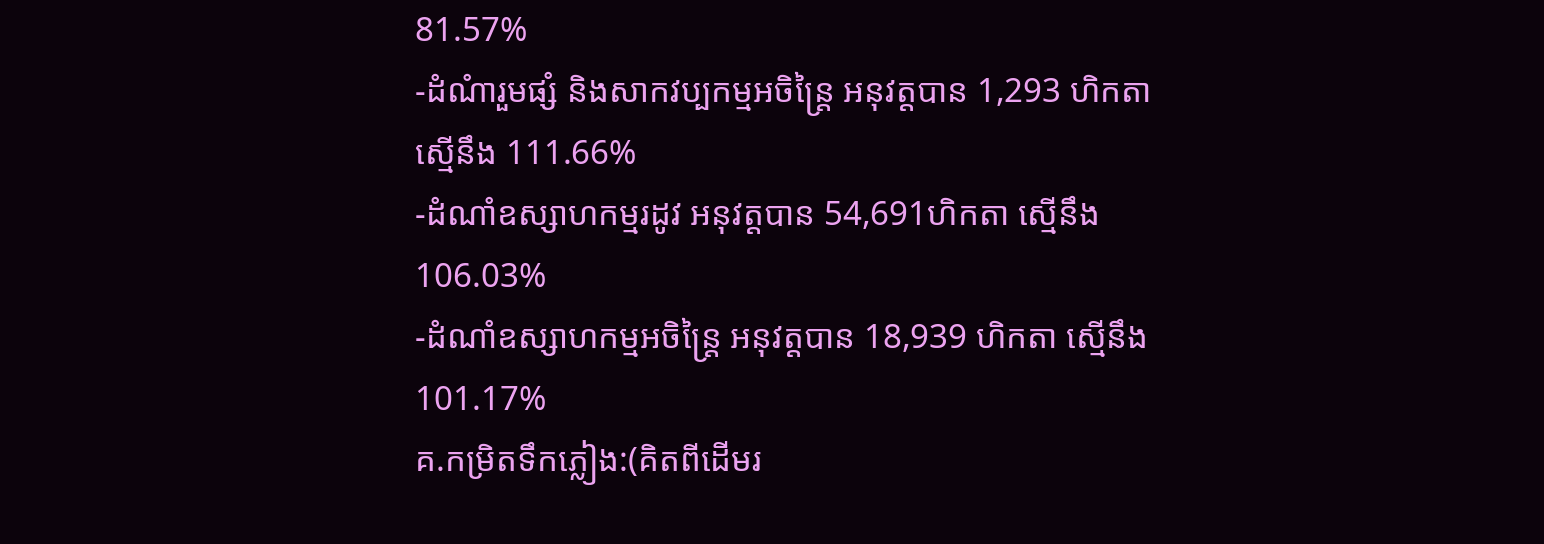81.57%
-ដំណំារួមផ្សំ និងសាកវប្បកម្មអចិន្ត្រៃ អនុវត្តបាន 1,293 ហិកតា ស្មើនឹង 111.66%
-ដំណាំឧស្សាហកម្មរដូវ អនុវត្តបាន 54,691ហិកតា ស្មើនឹង 106.03%
-ដំណាំឧស្សាហកម្មអចិន្រ្តៃ អនុវត្តបាន 18,939 ហិកតា ស្មើនឹង 101.17%
គ.កម្រិតទឹកភ្លៀង:(គិតពីដើមរ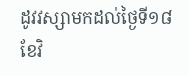ដូវវស្សាមកដល់ថ្ងៃទី១៨ ខែវិ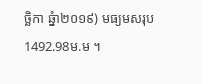ច្ឆិកា ឆ្នំា២០១៩) មធ្យមសរុប1492.98ម.ម ។